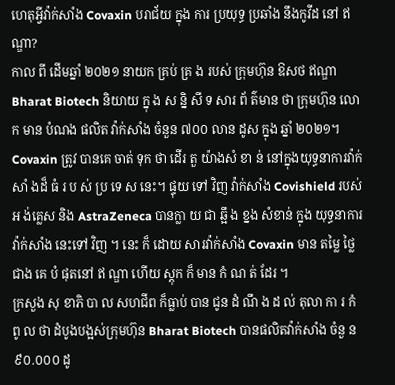ហេតុអ្វីវ៉ាក់សាំង Covaxin បរាជ័យ ក្នុង ការ ប្រយុទ្ធ ប្រឆាំង នឹងកូវីដ នៅ ឥណ្ឌា?
កាល ពី ដើមឆ្នាំ ២០២១ នាយក គ្រប់ គ្រ ង របស់ ក្រុមហ៊ុន ឱសថ ឥណ្ឌា Bharat Biotech និយាយ ក្នុ ង ស ន្និ សី ទ សារ ព័ ត៌មាន ថា ក្រុមហ៊ុន លោក មាន បំណង ផលិត វ៉ាក់សាំង ចំនួន ៧០០ លាន ដូស ក្នុង ឆ្នាំ ២០២១។
Covaxin ត្រូវ បានគេ ចាត់ ទុក ថា ដើរ តួ យ៉ាងសំ ខា ន់ នៅក្នុងយុទ្ធនាការវ៉ាក់សាំ ងដ៏ ធំ រ ប ស់ ប្រ ទេ ស នេះ។ ផ្ទុយ ទៅ វិញ វ៉ាក់សាំង Covishield របស់ អ ង់គ្លេស និង AstraZeneca បានក្លា យ ជា ឆ្អឹ ង ខ្នង សំខាន់ ក្នុង យុទ្ធនាការ វ៉ាក់សាំង នេះទៅ វិញ ។ នេះ ក៏ ដោយ សារវ៉ាក់សាំង Covaxin មាន តម្លៃ ថ្លៃ ជាង គេ បំ ផុតនៅ ឥ ណ្ឌា ហើយ ស្តុក ក៏ មាន កំ ណ ត់ ដែរ ។
ក្រសួង សុ ខាភិ បា ល សហជីព ក៏ធ្លាប់ បាន ជូន ដំ ណឹ ង ដ ល់ តុលា កា រ កំ ពូ ល ថា ដំបូងបង្អស់ក្រុមហ៊ុន Bharat Biotech បានផលិតវ៉ាក់សាំង ចំនួ ន ៩០.០០០ ដូ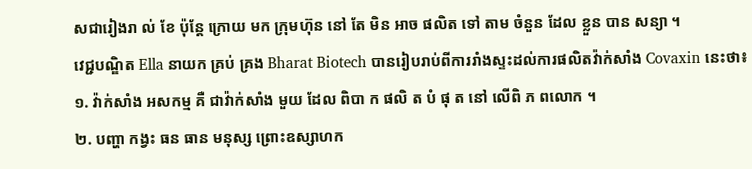សជារៀងរា ល់ ខែ ប៉ុន្តែ ក្រោយ មក ក្រុមហ៊ុន នៅ តែ មិន អាច ផលិត ទៅ តាម ចំនួន ដែល ខ្លួន បាន សន្យា ។
វេជ្ជបណ្ឌិត Ella នាយក គ្រប់ គ្រង Bharat Biotech បានរៀបរាប់ពីការរាំងស្ទះដល់ការផលិតវ៉ាក់សាំង Covaxin នេះថា៖
១. វ៉ាក់សាំង អសកម្ម គឺ ជាវ៉ាក់សាំង មួយ ដែល ពិបា ក ផលិ ត បំ ផុ ត នៅ លើពិ ភ ពលោក ។
២. បញ្ហា កង្វះ ធន ធាន មនុស្ស ព្រោះឧស្សាហក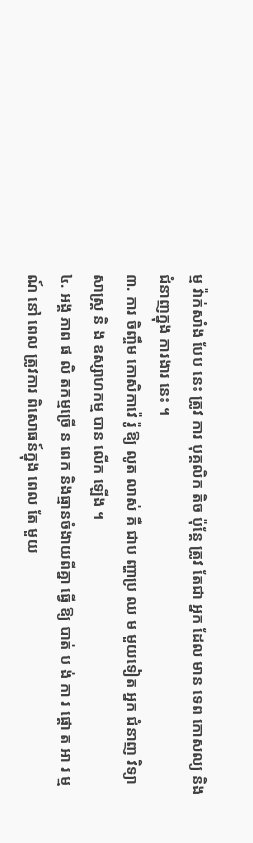ម្ម វ៉ាក់សាំង បែប នេះ ត្រូវ ការ បុគ្គលិក តិច ប៉ុន្តែ ត្រូវ តែជា អ្នក ដែល មាន ទេព កោសល្យ និង ជំនាញក្នុង ការងារ នេះ ។
៣. ការ ចិញ្ចឹម កោសិកាវ៉េ រ៉ូ ឱ្យ លូត លាស់ គឺ ជាប ញ្ហាប្រ ឈ ម មួយទៀត អ្នក ជំនាញ វិទ្យាសាស្ត្រ និ ង ឧស្សាហកម្ម បាន លើក ឡើង ។
៤. អង្គ ភាព ផ លិ តកម្មច្រើ ន ពេក និងធ្មានចំងាយពីគ្នា ធ្វើ ឱ្យ បាត់ ប ង់ កា រ ផ្តោ ត អា រ ម្ម ណ៍ នៅ ពេល ត្រូវការ ពិសោធន៍ក្នុង ពេល តែ មួយ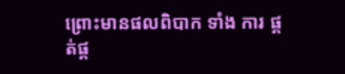ព្រោះមានផលពិបាក ទាំង ការ ផ្គត់ផ្គ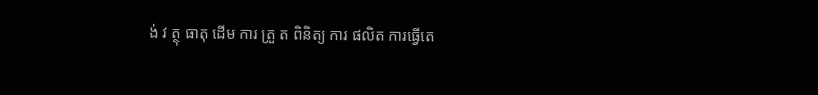ង់ វ ត្ថុ ធាតុ ដើម ការ ត្រួ ត ពិនិត្យ ការ ផលិត ការធ្វើតេ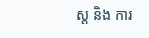ស្ត និង ការ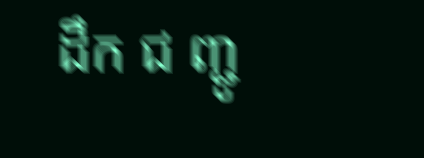ដឹក ជ ញ្ជូ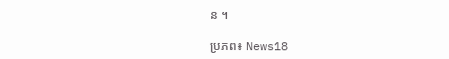ន ។

ប្រភព៖ News18